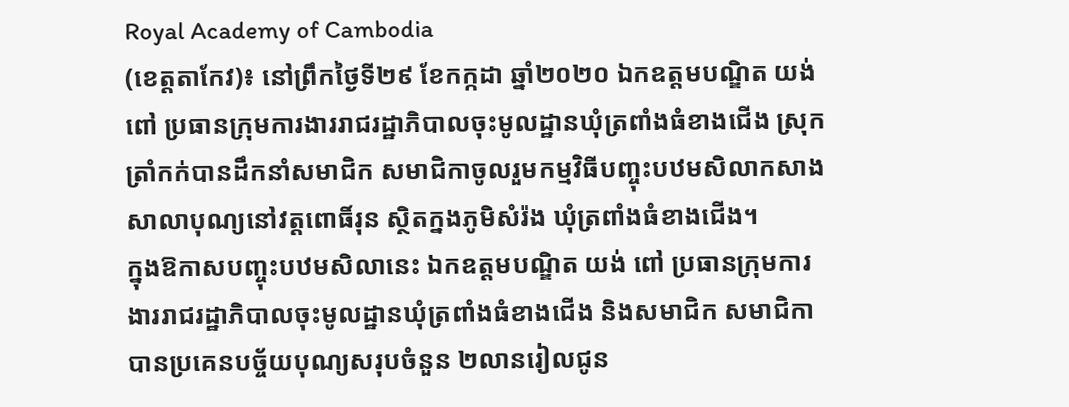Royal Academy of Cambodia
(ខេត្តតាកែវ)៖ នៅព្រឹកថ្ងៃទី២៩ ខែកក្កដា ឆ្នាំ២០២០ ឯកឧត្តមបណ្ឌិត យង់ ពៅ ប្រធានក្រុមការងាររាជរដ្ឋាភិបាលចុះមូលដ្ឋានឃុំត្រពាំងធំខាងជើង ស្រុកត្រាំកក់បានដឹកនាំសមាជិក សមាជិកាចូលរួមកម្មវិធីបញ្ចុះបឋមសិលាកសាងសាលាបុណ្យនៅវត្តពោធិ៍រុន ស្ថិតក្នងភូមិសំរ៉ង ឃុំត្រពាំងធំខាងជើង។
ក្នុងឱកាសបញ្ចុះបឋមសិលានេះ ឯកឧត្តមបណ្ឌិត យង់ ពៅ ប្រធានក្រុមការងាររាជរដ្ឋាភិបាលចុះមូលដ្ឋានឃុំត្រពាំងធំខាងជើង និងសមាជិក សមាជិកាបានប្រគេនបច្ច័យបុណ្យសរុបចំនួន ២លានរៀលជូន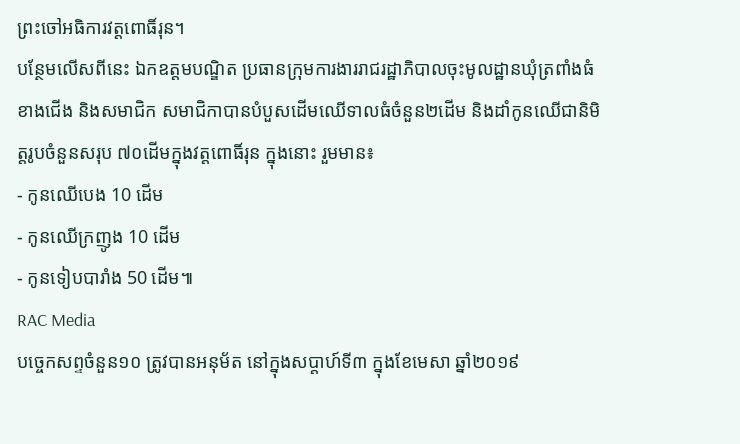ព្រះចៅអធិការវត្តពោធិ៍រុន។
បន្ថែមលើសពីនេះ ឯកឧត្តមបណ្ឌិត ប្រធានក្រុមការងាររាជរដ្ឋាភិបាលចុះមូលដ្ឋានឃំុត្រពាំងធំខាងជើង និងសមាជិក សមាជិកាបានបំបួសដើមឈើទាលធំចំនួន២ដើម និងដាំកូនឈើជានិមិត្តរូបចំនួនសរុប ៧០ដើមក្នុងវត្តពោធិ៍រុន ក្នុងនោះ រួមមាន៖
- កូនឈើបេង 10 ដើម
- កូនឈើក្រញូង 10 ដើម
- កូនទៀបបារាំង 50 ដើម៕
RAC Media
បច្ចេកសព្ទចំនួន១០ ត្រូវបានអនុម័ត នៅក្នុងសប្តាហ៍ទី៣ ក្នុងខែមេសា ឆ្នាំ២០១៩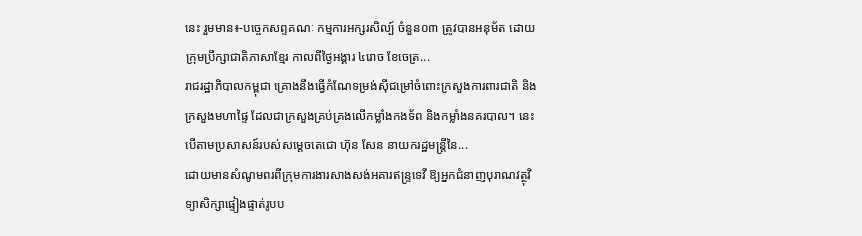នេះ រួមមាន៖-បច្ចេកសព្ទគណៈ កម្មការអក្សរសិល្ប៍ ចំនួន០៣ ត្រូវបានអនុម័ត ដោយក្រុមប្រឹក្សាជាតិភាសាខ្មែរ កាលពីថ្ងៃអង្គារ ៤រោច ខែចេត្រ...
រាជរដ្ឋាភិបាលកម្ពុជា គ្រោងនឹងធ្វើកំណែទម្រង់ស៊ីជម្រៅចំពោះក្រសួងការពារជាតិ និងក្រសួងមហាផ្ទៃ ដែលជាក្រសួងគ្រប់គ្រងលើកម្លាំងកងទ័ព និងកម្លាំងនគរបាល។ នេះបើតាមប្រសាសន៍របស់សម្តេចតេជោ ហ៊ុន សែន នាយករដ្ឋមន្រ្តីនៃ...
ដោយមានសំណូមពរពីក្រុមការងារសាងសង់អគារឥន្រ្ទទេវី ឱ្យអ្នកជំនាញបុរាណវត្ថុវិទ្យាសិក្សាផ្ទៀងផ្ទាត់រូបប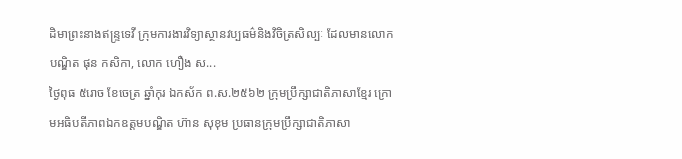ដិមាព្រះនាងឥន្រ្ទទេវី ក្រុមការងារវិទ្យាស្ថានវប្បធម៌និងវិចិត្រសិល្បៈ ដែលមានលោកបណ្ឌិត ផុន កសិកា, លោក ហឿង ស...
ថ្ងៃពុធ ៥រោច ខែចេត្រ ឆ្នាំកុរ ឯកស័ក ព.ស.២៥៦២ ក្រុមប្រឹក្សាជាតិភាសាខ្មែរ ក្រោមអធិបតីភាពឯកឧត្តមបណ្ឌិត ហ៊ាន សុខុម ប្រធានក្រុមប្រឹក្សាជាតិភាសា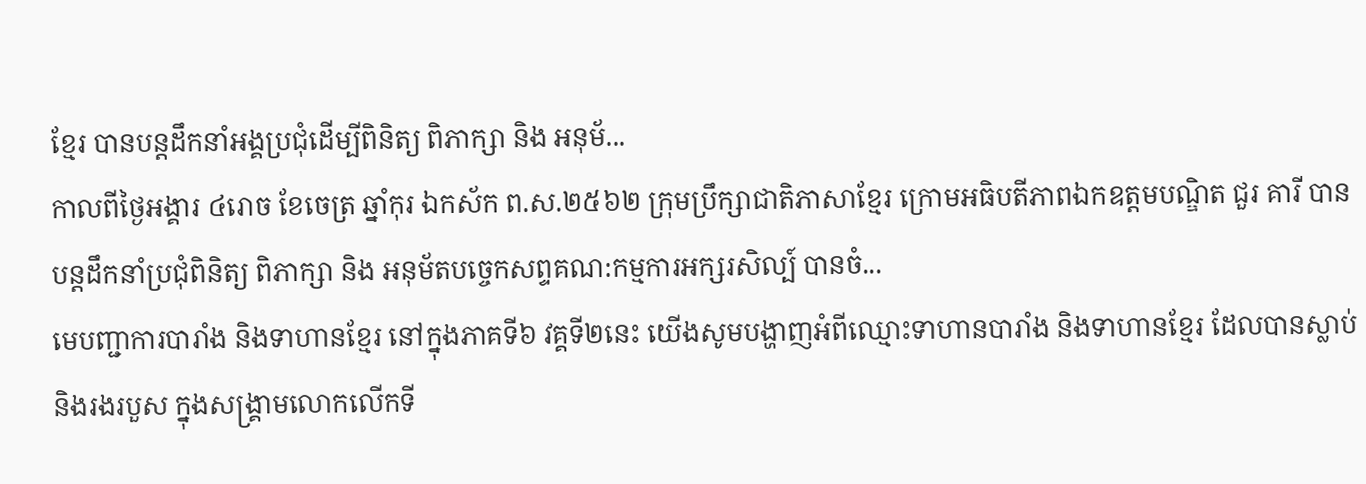ខ្មែរ បានបន្តដឹកនាំអង្គប្រជុំដេីម្បីពិនិត្យ ពិភាក្សា និង អនុម័...
កាលពីថ្ងៃអង្គារ ៤រោច ខែចេត្រ ឆ្នាំកុរ ឯកស័ក ព.ស.២៥៦២ ក្រុមប្រឹក្សាជាតិភាសាខ្មែរ ក្រោមអធិបតីភាពឯកឧត្តមបណ្ឌិត ជួរ គារី បានបន្តដឹកនាំប្រជុំពិនិត្យ ពិភាក្សា និង អនុម័តបច្ចេកសព្ទគណ:កម្មការអក្សរសិល្ប៍ បានចំ...
មេបញ្ជាការបារាំង និងទាហានខ្មែរ នៅក្នុងភាគទី៦ វគ្គទី២នេះ យើងសូមបង្ហាញអំពីឈ្មោះទាហានបារាំង និងទាហានខ្មែរ ដែលបានស្លាប់ និងរងរបួស ក្នុងសង្គ្រាមលោកលើកទី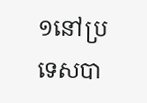១នៅប្រទេសបា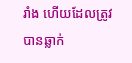រាំង ហើយដែលត្រូវបានឆ្លាក់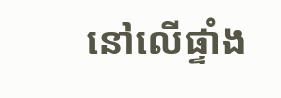នៅលើផ្ទាំង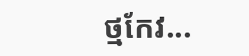ថ្មកែវ...